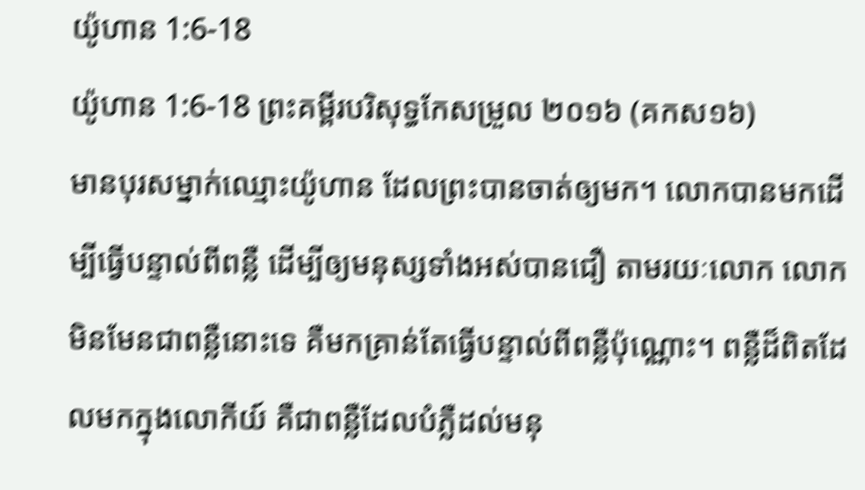យ៉ូហាន 1:6-18
យ៉ូហាន 1:6-18 ព្រះគម្ពីរបរិសុទ្ធកែសម្រួល ២០១៦ (គកស១៦)
មានបុរសម្នាក់ឈ្មោះយ៉ូហាន ដែលព្រះបានចាត់ឲ្យមក។ លោកបានមកដើម្បីធ្វើបន្ទាល់ពីពន្លឺ ដើម្បីឲ្យមនុស្សទាំងអស់បានជឿ តាមរយៈលោក លោកមិនមែនជាពន្លឺនោះទេ គឺមកគ្រាន់តែធ្វើបន្ទាល់ពីពន្លឺប៉ុណ្ណោះ។ ពន្លឺដ៏ពិតដែលមកក្នុងលោកីយ៍ គឺជាពន្លឺដែលបំភ្លឺដល់មនុ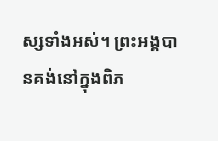ស្សទាំងអស់។ ព្រះអង្គបានគង់នៅក្នុងពិភ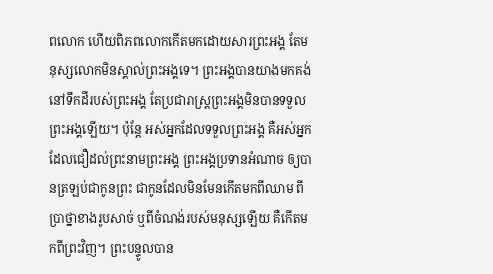ពលោក ហើយពិភពលោកកើតមកដោយសារព្រះអង្គ តែមនុស្សលោកមិនស្គាល់ព្រះអង្គទេ។ ព្រះអង្គបានយាងមកគង់នៅទឹកដីរបស់ព្រះអង្គ តែប្រជារាស្ត្រព្រះអង្គមិនបានទទួលព្រះអង្គឡើយ។ ប៉ុន្តែ អស់អ្នកដែលទទួលព្រះអង្គ គឺអស់អ្នកដែលជឿដល់ព្រះនាមព្រះអង្គ ព្រះអង្គប្រទានអំណាច ឲ្យបានត្រឡប់ជាកូនព្រះ ជាកូនដែលមិនមែនកើតមកពីឈាម ពីប្រាថ្នាខាងរូបសាច់ ឬពីចំណង់របស់មនុស្សឡើយ គឺកើតមកពីព្រះវិញ។ ព្រះបន្ទូលបាន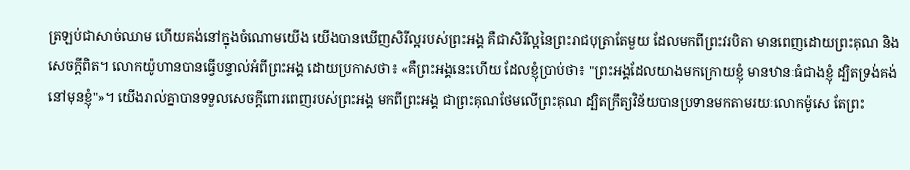ត្រឡប់ជាសាច់ឈាម ហើយគង់នៅក្នុងចំណោមយើង យើងបានឃើញសិរីល្អរបស់ព្រះអង្គ គឺជាសិរីល្អនៃព្រះរាជបុត្រាតែមួយ ដែលមកពីព្រះវរបិតា មានពេញដោយព្រះគុណ និងសេចក្តីពិត។ លោកយ៉ូហានបានធ្វើបន្ទាល់អំពីព្រះអង្គ ដោយប្រកាសថា៖ «គឺព្រះអង្គនេះហើយ ដែលខ្ញុំប្រាប់ថា៖ "ព្រះអង្គដែលយាងមកក្រោយខ្ញុំ មានឋានៈធំជាងខ្ញុំ ដ្បិតទ្រង់គង់នៅមុនខ្ញុំ"»។ យើងរាល់គ្នាបានទទួលសេចក្តីពោរពេញរបស់ព្រះអង្គ មកពីព្រះអង្គ ជាព្រះគុណថែមលើព្រះគុណ ដ្បិតក្រឹត្យវិន័យបានប្រទានមកតាមរយៈលោកម៉ូសេ តែព្រះ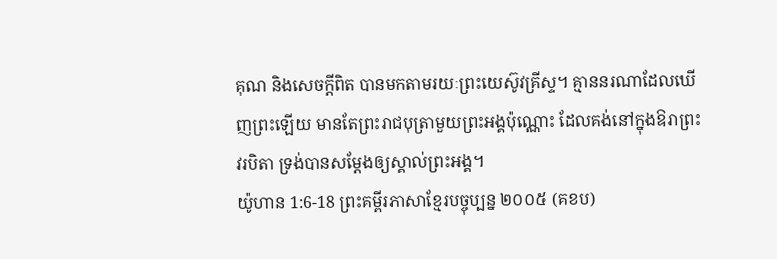គុណ និងសេចក្តីពិត បានមកតាមរយៈព្រះយេស៊ូវគ្រីស្ទ។ គ្មាននរណាដែលឃើញព្រះឡើយ មានតែព្រះរាជបុត្រាមួយព្រះអង្គប៉ុណ្ណោះ ដែលគង់នៅក្នុងឱរាព្រះវរបិតា ទ្រង់បានសម្តែងឲ្យស្គាល់ព្រះអង្គ។
យ៉ូហាន 1:6-18 ព្រះគម្ពីរភាសាខ្មែរបច្ចុប្បន្ន ២០០៥ (គខប)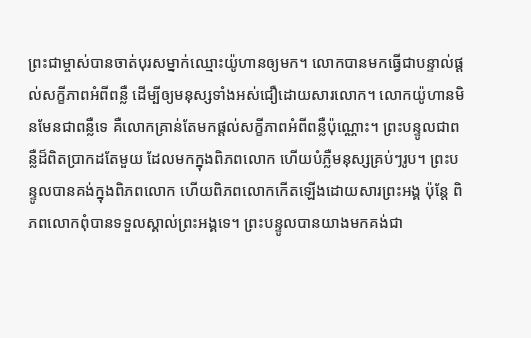ព្រះជាម្ចាស់បានចាត់បុរសម្នាក់ឈ្មោះយ៉ូហានឲ្យមក។ លោកបានមកធ្វើជាបន្ទាល់ផ្ដល់សក្ខីភាពអំពីពន្លឺ ដើម្បីឲ្យមនុស្សទាំងអស់ជឿដោយសារលោក។ លោកយ៉ូហានមិនមែនជាពន្លឺទេ គឺលោកគ្រាន់តែមកផ្ដល់សក្ខីភាពអំពីពន្លឺប៉ុណ្ណោះ។ ព្រះបន្ទូលជាពន្លឺដ៏ពិតប្រាកដតែមួយ ដែលមកក្នុងពិភពលោក ហើយបំភ្លឺមនុស្សគ្រប់ៗរូប។ ព្រះបន្ទូលបានគង់ក្នុងពិភពលោក ហើយពិភពលោកកើតឡើងដោយសារព្រះអង្គ ប៉ុន្តែ ពិភពលោកពុំបានទទួលស្គាល់ព្រះអង្គទេ។ ព្រះបន្ទូលបានយាងមកគង់ជា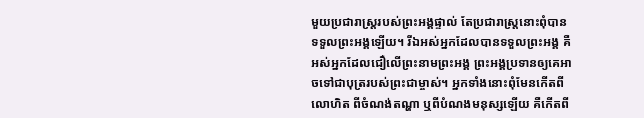មួយប្រជារាស្ត្ររបស់ព្រះអង្គផ្ទាល់ តែប្រជារាស្ត្រនោះពុំបានទទួលព្រះអង្គឡើយ។ រីឯអស់អ្នកដែលបានទទួលព្រះអង្គ គឺអស់អ្នកដែលជឿលើព្រះនាមព្រះអង្គ ព្រះអង្គប្រទានឲ្យគេអាចទៅជាបុត្ររបស់ព្រះជាម្ចាស់។ អ្នកទាំងនោះពុំមែនកើតពីលោហិត ពីចំណង់តណ្ហា ឬពីបំណងមនុស្សឡើយ គឺកើតពី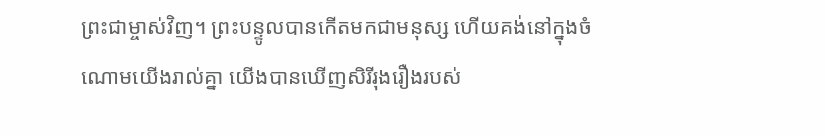ព្រះជាម្ចាស់វិញ។ ព្រះបន្ទូលបានកើតមកជាមនុស្ស ហើយគង់នៅក្នុងចំណោមយើងរាល់គ្នា យើងបានឃើញសិរីរុងរឿងរបស់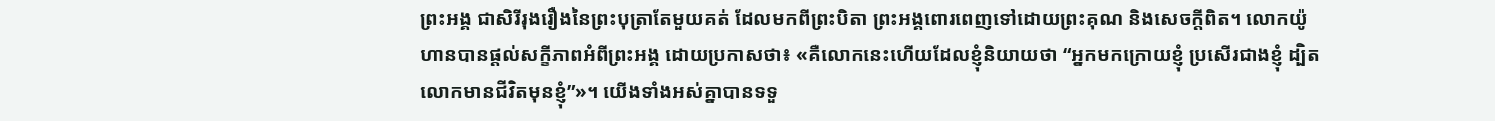ព្រះអង្គ ជាសិរីរុងរឿងនៃព្រះបុត្រាតែមួយគត់ ដែលមកពីព្រះបិតា ព្រះអង្គពោរពេញទៅដោយព្រះគុណ និងសេចក្ដីពិត។ លោកយ៉ូហានបានផ្ដល់សក្ខីភាពអំពីព្រះអង្គ ដោយប្រកាសថា៖ «គឺលោកនេះហើយដែលខ្ញុំនិយាយថា “អ្នកមកក្រោយខ្ញុំ ប្រសើរជាងខ្ញុំ ដ្បិតលោកមានជីវិតមុនខ្ញុំ”»។ យើងទាំងអស់គ្នាបានទទួ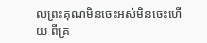លព្រះគុណមិនចេះអស់មិនចេះហើយ ពីគ្រ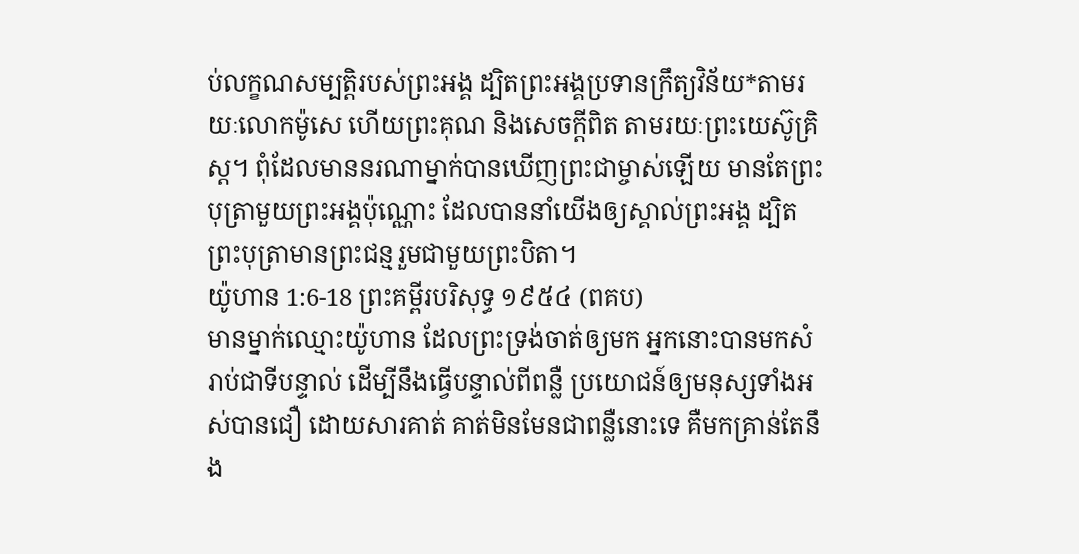ប់លក្ខណសម្បត្តិរបស់ព្រះអង្គ ដ្បិតព្រះអង្គប្រទានក្រឹត្យវិន័យ*តាមរយៈលោកម៉ូសេ ហើយព្រះគុណ និងសេចក្ដីពិត តាមរយៈព្រះយេស៊ូគ្រិស្ត។ ពុំដែលមាននរណាម្នាក់បានឃើញព្រះជាម្ចាស់ឡើយ មានតែព្រះបុត្រាមួយព្រះអង្គប៉ុណ្ណោះ ដែលបាននាំយើងឲ្យស្គាល់ព្រះអង្គ ដ្បិតព្រះបុត្រាមានព្រះជន្មរួមជាមួយព្រះបិតា។
យ៉ូហាន 1:6-18 ព្រះគម្ពីរបរិសុទ្ធ ១៩៥៤ (ពគប)
មានម្នាក់ឈ្មោះយ៉ូហាន ដែលព្រះទ្រង់ចាត់ឲ្យមក អ្នកនោះបានមកសំរាប់ជាទីបន្ទាល់ ដើម្បីនឹងធ្វើបន្ទាល់ពីពន្លឺ ប្រយោជន៍ឲ្យមនុស្សទាំងអស់បានជឿ ដោយសារគាត់ គាត់មិនមែនជាពន្លឺនោះទេ គឺមកគ្រាន់តែនឹង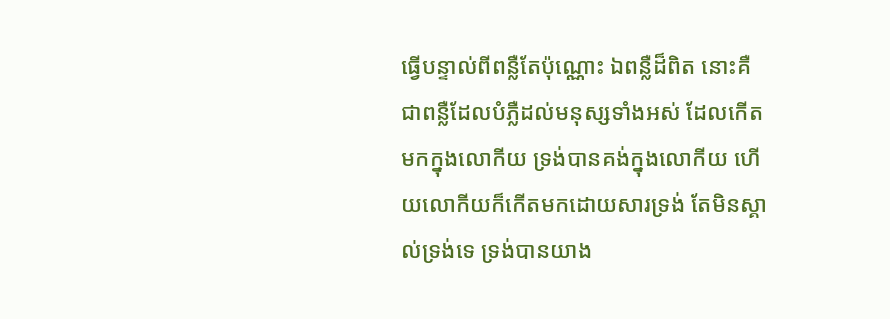ធ្វើបន្ទាល់ពីពន្លឺតែប៉ុណ្ណោះ ឯពន្លឺដ៏ពិត នោះគឺជាពន្លឺដែលបំភ្លឺដល់មនុស្សទាំងអស់ ដែលកើតមកក្នុងលោកីយ ទ្រង់បានគង់ក្នុងលោកីយ ហើយលោកីយក៏កើតមកដោយសារទ្រង់ តែមិនស្គាល់ទ្រង់ទេ ទ្រង់បានយាង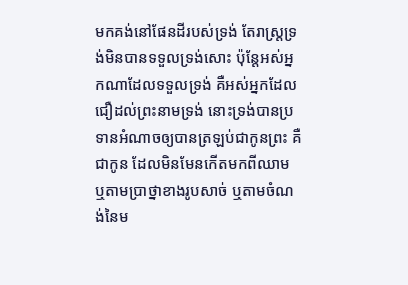មកគង់នៅផែនដីរបស់ទ្រង់ តែរាស្ត្រទ្រង់មិនបានទទួលទ្រង់សោះ ប៉ុន្តែអស់អ្នកណាដែលទទួលទ្រង់ គឺអស់អ្នកដែលជឿដល់ព្រះនាមទ្រង់ នោះទ្រង់បានប្រទានអំណាចឲ្យបានត្រឡប់ជាកូនព្រះ គឺជាកូន ដែលមិនមែនកើតមកពីឈាម ឬតាមប្រាថ្នាខាងរូបសាច់ ឬតាមចំណង់នៃម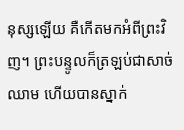នុស្សឡើយ គឺកើតមកអំពីព្រះវិញ។ ព្រះបន្ទូលក៏ត្រឡប់ជាសាច់ឈាម ហើយបានស្នាក់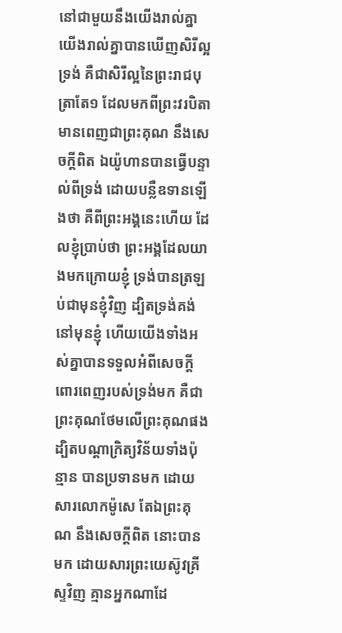នៅជាមួយនឹងយើងរាល់គ្នា យើងរាល់គ្នាបានឃើញសិរីល្អទ្រង់ គឺជាសិរីល្អនៃព្រះរាជបុត្រាតែ១ ដែលមកពីព្រះវរបិតា មានពេញជាព្រះគុណ នឹងសេចក្ដីពិត ឯយ៉ូហានបានធ្វើបន្ទាល់ពីទ្រង់ ដោយបន្លឺឧទានឡើងថា គឺពីព្រះអង្គនេះហើយ ដែលខ្ញុំប្រាប់ថា ព្រះអង្គដែលយាងមកក្រោយខ្ញុំ ទ្រង់បានត្រឡប់ជាមុនខ្ញុំវិញ ដ្បិតទ្រង់គង់នៅមុនខ្ញុំ ហើយយើងទាំងអស់គ្នាបានទទួលអំពីសេចក្ដីពោរពេញរបស់ទ្រង់មក គឺជាព្រះគុណថែមលើព្រះគុណផង ដ្បិតបណ្តាក្រិត្យវិន័យទាំងប៉ុន្មាន បានប្រទានមក ដោយសារលោកម៉ូសេ តែឯព្រះគុណ នឹងសេចក្ដីពិត នោះបានមក ដោយសារព្រះយេស៊ូវគ្រីស្ទវិញ គ្មានអ្នកណាដែ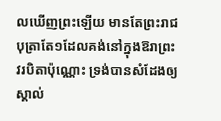លឃើញព្រះឡើយ មានតែព្រះរាជបុត្រាតែ១ដែលគង់នៅក្នុងឱរាព្រះវរបិតាប៉ុណ្ណោះ ទ្រង់បានសំដែងឲ្យស្គាល់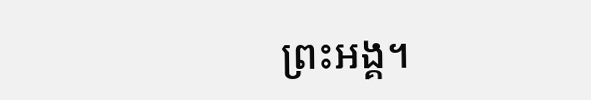ព្រះអង្គ។